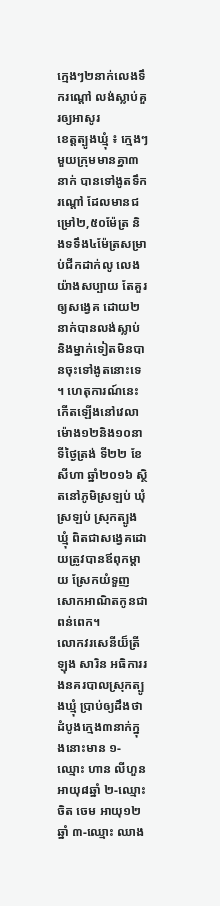ក្មេងៗ២នាក់លេងទឹករណ្ដៅ លង់ស្លាប់គួរឲ្យអាសូរ
ខេត្តត្បូងឃ្មុំ ៖ ក្មេងៗមួយក្រុមមានគ្នា៣នាក់ បានទៅងូតទឹករណ្តៅ ដែលមានជម្រៅ២,៥០ម៉ែត្រ និងទទឹង៤ម៉ែត្រសម្រាប់ជីកដាក់លូ លេងយ៉ាងសប្បាយ តែគួរឲ្យសង្វេគ ដោយ២នាក់បានលង់ស្លាប់ និងម្នាក់ទៀតមិនបានចុះទៅងូតនោះទេ ។ ហេតុការណ៍នេះកើតឡើងនៅវេលាម៉ោង១២និង១០នាទីថ្ងៃត្រង់ ទី២២ ខែសីហា ឆ្នាំ២០១៦ ស្ថិតនៅភូមិស្រឡប់ ឃុំស្រឡប់ ស្រុកត្បូងឃ្មុំ ពិតជាសង្វេគដោយត្រូវបានឪពុកម្តាយ ស្រែកយំទួញសោកអាណិតកូនជាពន់ពេក។
លោកវរសេនីយ៏ត្រី ឡុង សារិន អធិការរងនគរបាលស្រុកត្បូងឃ្មុំ ប្រាប់ឲ្យដឹងថា ដំបូងក្មេង៣នាក់ក្នុងនោះមាន ១-ឈ្មោះ ហាន លីហួន អាយុ៨ឆ្នាំ ២-ឈ្មោះ ចិត ចេម អាយុ១២ឆ្នាំ ៣-ឈ្មោះ ឈាង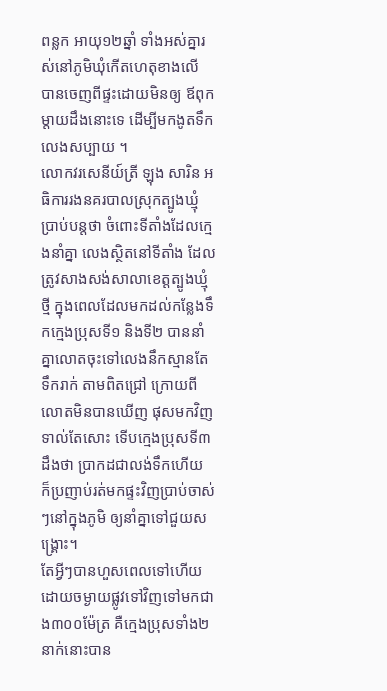ពន្លក អាយុ១២ឆ្នាំ ទាំងអស់គ្នារស់នៅភូមិឃុំកើតហេតុខាងលើ បានចេញពីផ្ទះដោយមិនឲ្យ ឪពុកម្តាយដឹងនោះទេ ដើម្បីមកងូតទឹកលេងសប្បាយ ។
លោកវរសេនីយ៍ត្រី ឡុង សារិន អធិការរងនគរបាលស្រុកត្បូងឃ្មុំ ប្រាប់បន្តថា ចំពោះទីតាំងដែលក្មេងនាំគ្នា លេងស្ថិតនៅទីតាំង ដែលត្រូវសាងសង់សាលាខេត្តត្បូងឃ្មុំថ្មី ក្នុងពេលដែលមកដល់កន្លែងទឹកក្មេងប្រុសទី១ និងទី២ បាននាំគ្នាលោតចុះទៅលេងនឹកស្មានតែទឹករាក់ តាមពិតជ្រៅ ក្រោយពីលោតមិនបានឃើញ ផុសមកវិញទាល់តែសោះ ទើបក្មេងប្រុសទី៣ដឹងថា ប្រាកដជាលង់ទឹកហើយ ក៏ប្រញាប់រត់មកផ្ទះវិញប្រាប់ចាស់ៗនៅក្នុងភូមិ ឲ្យនាំគ្នាទៅជួយសង្គ្រោះ។
តែអ្វីៗបានហួសពេលទៅហើយ ដោយចម្ងាយផ្លូវទៅវិញទៅមកជាង៣០០ម៉ែត្រ គឺក្មេងប្រុសទាំង២នាក់នោះបាន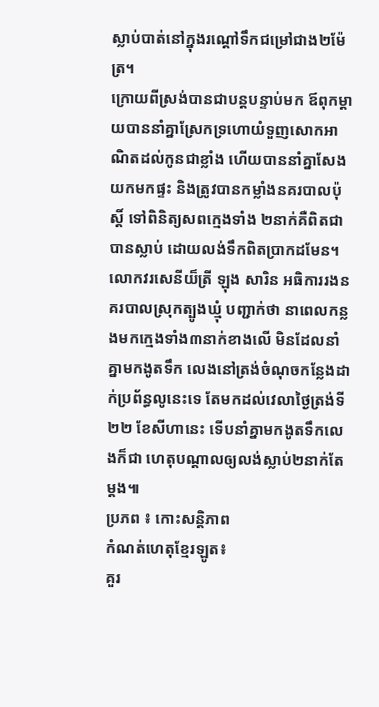ស្លាប់បាត់នៅក្នុងរណ្តៅទឹកជម្រៅជាង២ម៉ែត្រ។
ក្រោយពីស្រង់បានជាបន្តបន្ទាប់មក ឪពុកម្តាយបាននាំគ្នាស្រែកទ្រហោយំទួញសោកអាណិតដល់កូនជាខ្លាំង ហើយបាននាំគ្នាសែងយកមកផ្ទះ និងត្រូវបានកម្លាំងនគរបាលប៉ុស្ដិ៍ ទៅពិនិត្យសពក្មេងទាំង ២នាក់គឺពិតជាបានស្លាប់ ដោយលង់ទឹកពិតប្រាកដមែន។
លោកវរសេនីយ៏ត្រី ឡុង សារិន អធិការរងនគរបាលស្រុកត្បូងឃ្មុំ បញ្ជាក់ថា នាពេលកន្លងមកក្មេងទាំង៣នាក់ខាងលើ មិនដែលនាំគ្នាមកងូតទឹក លេងនៅត្រង់ចំណុចកន្លែងដាក់ប្រព័ន្ធលូនេះទេ តែមកដល់វេលាថ្ងៃត្រង់ទី២២ ខែសីហានេះ ទើបនាំគ្នាមកងូតទឹកលេងក៏ជា ហេតុបណ្តាលឲ្យលង់ស្លាប់២នាក់តែម្តង៕
ប្រភព ៖ កោះសន្តិភាព
កំណត់ហេតុខ្មែរឡូត៖
គួរ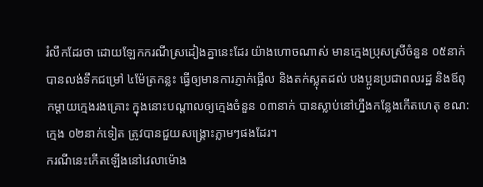រំលឹកដែរថា ដោយឡែកករណីស្រដៀងគ្នានេះដែរ យ៉ាងហោចណាស់ មានក្មេងប្រុសស្រីចំនួន ០៥នាក់ បានលង់ទឹកជម្រៅ ៤ម៉ែត្រកន្លះ ធ្វើឲ្យមានការភ្ញាក់ផ្អើល និងតក់ស្លុតដល់ បងប្អូនប្រជាពលរដ្ឋ និងឪពុកម្ដាយក្មេងរងគ្រោះ ក្នុងនោះបណ្ដាលឲ្យក្មេងចំនួន ០៣នាក់ បានស្លាប់នៅហ្នឹងកន្លែងកើតហេតុ ខណ:ក្មេង ០២នាក់ទៀត ត្រូវបានជួយសង្គ្រោះភ្លាមៗផងដែរ។
ករណីនេះកើតឡើងនៅវេលាម៉ោង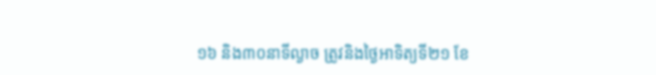១៦ និង៣០នាទីល្ងាច ត្រូវនិងថ្ងៃអាទិត្យទី២១ ខែ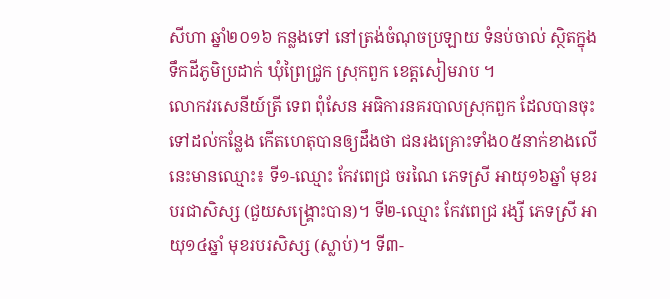សីហា ឆ្នាំ២០១៦ កន្លងទៅ នៅត្រង់ចំណុចប្រឡាយ ទំនប់ចាល់ ស្ថិតក្នុងទឹកដីភូមិប្រដាក់ ឃុំព្រៃជ្រូក ស្រុកពួក ខេត្តសៀមរាប ។
លោកវរសេនីយ៍ត្រី ទេព ពុំសែន អធិការនគរបាលស្រុកពួក ដែលបានចុះទៅដល់កន្លែង កើតហេតុបានឲ្យដឹងថា ជនរងគ្រោះទាំង០៥នាក់ខាងលើនេះមានឈ្មោះ៖ ទី១-ឈ្មោះ កែវពេជ្រ ចរណៃ ភេទស្រី អាយុ១៦ឆ្នាំ មុខរបរជាសិស្ស (ជួយសង្គ្រោះបាន)។ ទី២-ឈ្មោះ កែវពេជ្រ រង្សី ភេទស្រី អាយុ១៤ឆ្នាំ មុខរបរសិស្ស (ស្លាប់)។ ទី៣-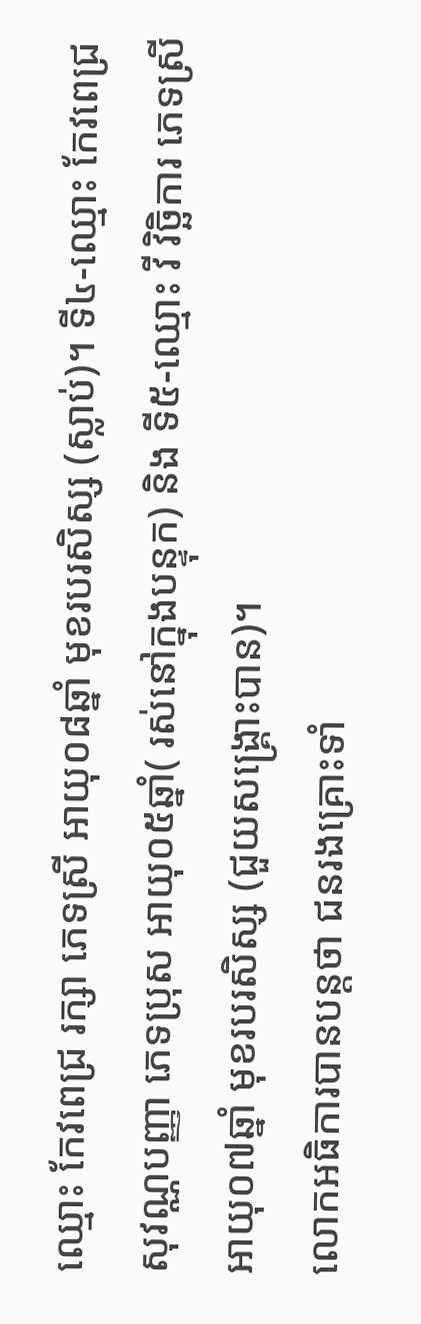ឈ្មោះ កែវពេជ្រ រក្សា ភេទស្រី អាយុ០៨ឆ្នាំ មុខរបរសិស្ស (ស្លាប់)។ ទី៤-ឈ្មោះ កែវពេជ្រ សុវណ្ណបញ្ញា ភេទប្រុស អាយុ០៥ឆ្នាំ( រស់នៅក្នុងបន្ទុក) និង ទី៥-ឈ្មោះ វី វិច្ឆិការ ភេទស្រី អាយុ០៧ឆ្នាំ មុខរបរសិស្ស (ជួយសង្គ្រោះបាន)។
លោកអធិការបានបន្តថា ជនរងគ្រោះទាំ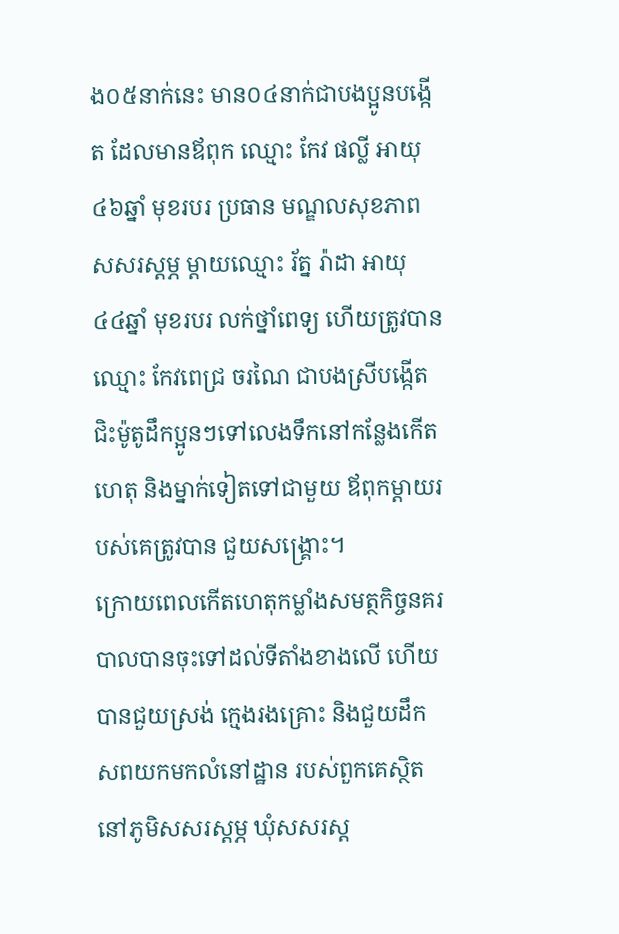ង០៥នាក់នេះ មាន០៤នាក់ជាបងប្អូនបង្កើត ដែលមានឪពុក ឈ្មោះ កែវ ផល្លី អាយុ ៤៦ឆ្នាំ មុខរបរ ប្រធាន មណ្ឌលសុខភាព សសរស្ដម្ភ ម្ដាយឈ្មោះ រ័ត្ន រ៉ាដា អាយុ ៤៤ឆ្នាំ មុខរបរ លក់ថ្នាំពេទ្យ ហើយត្រូវបានឈ្មោះ កែវពេជ្រ ចរណៃ ជាបងស្រីបង្កើតជិះម៉ូតូដឹកប្អូនៗទៅលេងទឹកនៅកន្លែងកើតហេតុ និងម្នាក់ទៀតទៅជាមួយ ឪពុកម្ដាយរបស់គេត្រូវបាន ជួយសង្គ្រោះ។
ក្រោយពេលកើតហេតុកម្លាំងសមត្ថកិច្ចនគរបាលបានចុះទៅដល់ទីតាំងខាងលើ ហើយបានជួយស្រង់ ក្មេងរងគ្រោះ និងជួយដឹកសពយកមកលំនៅដ្ឋាន របស់ពួកគេស្ថិតនៅភូមិសសរស្តម្ភ ឃុំសសរស្ត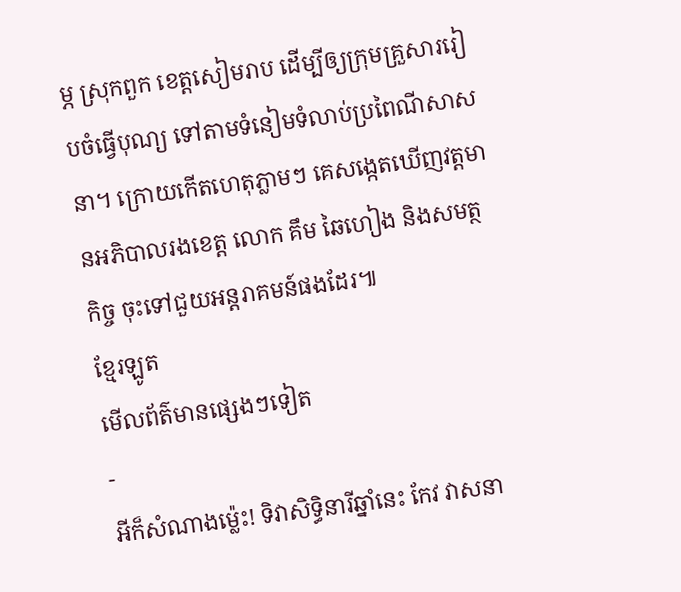ម្ភ ស្រុកពួក ខេត្តសៀមរាប ដើម្បីឲ្យក្រុមគ្រួសាររៀបចំធ្វើបុណ្យ ទៅតាមទំនៀមទំលាប់ប្រពៃណីសាសនា។ ក្រោយកើតហេតុភ្លាមៗ គេសង្កេតឃើញវត្តមានអភិបាលរងខេត្ត លោក គឹម ឆៃហៀង និងសមត្ថកិច្ច ចុះទៅជួយអន្តរាគមន៍ផងដែរ៕
ខ្មែរឡូត
មើលព័ត៌មានផ្សេងៗទៀត
-
អីក៏សំណាងម្ល៉េះ! ទិវាសិទ្ធិនារីឆ្នាំនេះ កែវ វាសនា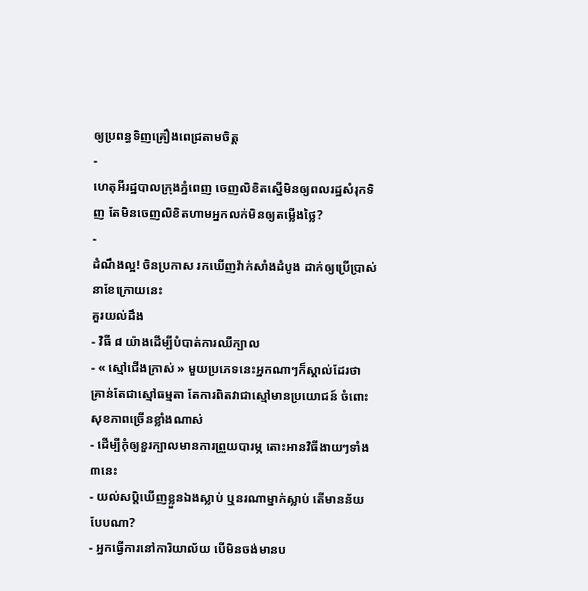ឲ្យប្រពន្ធទិញគ្រឿងពេជ្រតាមចិត្ត
-
ហេតុអីរដ្ឋបាលក្រុងភ្នំពេញ ចេញលិខិតស្នើមិនឲ្យពលរដ្ឋសំរុកទិញ តែមិនចេញលិខិតហាមអ្នកលក់មិនឲ្យតម្លើងថ្លៃ?
-
ដំណឹងល្អ! ចិនប្រកាស រកឃើញវ៉ាក់សាំងដំបូង ដាក់ឲ្យប្រើប្រាស់ នាខែក្រោយនេះ
គួរយល់ដឹង
- វិធី ៨ យ៉ាងដើម្បីបំបាត់ការឈឺក្បាល
- « ស្មៅជើងក្រាស់ » មួយប្រភេទនេះអ្នកណាៗក៏ស្គាល់ដែរថា គ្រាន់តែជាស្មៅធម្មតា តែការពិតវាជាស្មៅមានប្រយោជន៍ ចំពោះសុខភាពច្រើនខ្លាំងណាស់
- ដើម្បីកុំឲ្យខួរក្បាលមានការព្រួយបារម្ភ តោះអានវិធីងាយៗទាំង៣នេះ
- យល់សប្តិឃើញខ្លួនឯងស្លាប់ ឬនរណាម្នាក់ស្លាប់ តើមានន័យបែបណា?
- អ្នកធ្វើការនៅការិយាល័យ បើមិនចង់មានប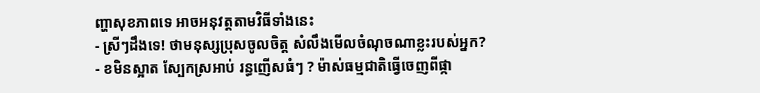ញ្ហាសុខភាពទេ អាចអនុវត្តតាមវិធីទាំងនេះ
- ស្រីៗដឹងទេ! ថាមនុស្សប្រុសចូលចិត្ត សំលឹងមើលចំណុចណាខ្លះរបស់អ្នក?
- ខមិនស្អាត ស្បែកស្រអាប់ រន្ធញើសធំៗ ? ម៉ាស់ធម្មជាតិធ្វើចេញពីផ្កា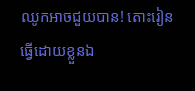ឈូកអាចជួយបាន! តោះរៀនធ្វើដោយខ្លួនឯ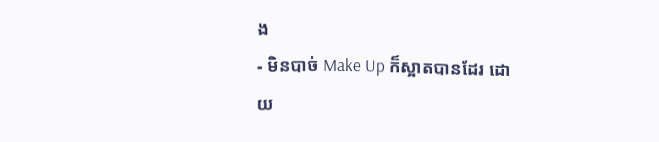ង
- មិនបាច់ Make Up ក៏ស្អាតបានដែរ ដោយ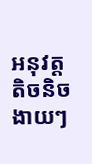អនុវត្តតិចនិចងាយៗ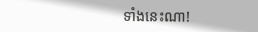ទាំងនេះណា!